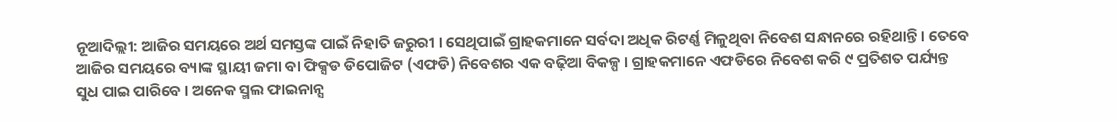ନୂଆଦିଲ୍ଲୀ: ଆଜିର ସମୟରେ ଅର୍ଥ ସମସ୍ତଙ୍କ ପାଇଁ ନିହାତି ଜରୁରୀ । ସେଥିପାଇଁ ଗ୍ରାହକମାନେ ସର୍ବଦା ଅଧିକ ରିଟର୍ଣ୍ଣ ମିଳୁଥିବା ନିବେଶ ସନ୍ଧାନରେ ରହିଥାନ୍ତି । ତେବେ ଆଜିର ସମୟରେ ବ୍ୟାଙ୍କ ସ୍ଥାୟୀ ଜମା ବା ଫିକ୍ସଡ ଡିପୋଜିଟ (ଏଫଡି) ନିବେଶର ଏକ ବଢ଼ିଆ ବିକଳ୍ପ । ଗ୍ରାହକମାନେ ଏଫଡିରେ ନିବେଶ କରି ୯ ପ୍ରତିଶତ ପର୍ଯ୍ୟନ୍ତ ସୁଧ ପାଇ ପାରିବେ । ଅନେକ ସ୍ମଲ ଫାଇନାନ୍ସ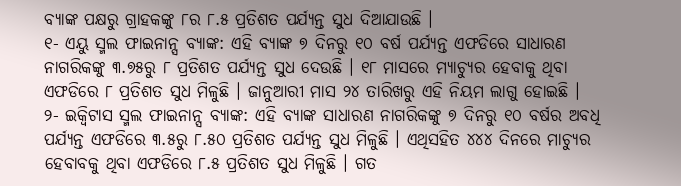ବ୍ୟାଙ୍କ ପକ୍ଷରୁ ଗ୍ରାହକଙ୍କୁ ୮ର ୮.୫ ପ୍ରତିଶତ ପର୍ଯ୍ୟନ୍ତ ସୁଧ ଦିଆଯାଉଛି ।
୧- ଏୟୁ ସ୍ମଲ ଫାଇନାନ୍ସ ବ୍ୟାଙ୍କ: ଏହି ବ୍ୟାଙ୍କ ୭ ଦିନରୁ ୧୦ ବର୍ଷ ପର୍ଯ୍ୟନ୍ତ ଏଫଡିରେ ସାଧାରଣ ନାଗରିକଙ୍କୁ ୩.୭୫ରୁ ୮ ପ୍ରତିଶତ ପର୍ଯ୍ୟନ୍ତ ସୁଧ ଦେଉଛି । ୧୮ ମାସରେ ମ୍ୟାଚ୍ୟୁର ହେବାକୁ ଥିବା ଏଫଡିରେ ୮ ପ୍ରତିଶତ ସୁଧ ମିଳୁଛି । ଜାନୁଆରୀ ମାସ ୨୪ ତାରିଖରୁ ଏହି ନିୟମ ଲାଗୁ ହୋଇଛି ।
୨- ଇକ୍ୱିଟାସ ସ୍ମଲ ଫାଇନାନ୍ସ ବ୍ୟାଙ୍କ: ଏହି ବ୍ୟାଙ୍କ ସାଧାରଣ ନାଗରିକଙ୍କୁ ୭ ଦିନରୁ ୧୦ ବର୍ଷର ଅବଧି ପର୍ଯ୍ୟନ୍ତ ଏଫଡିରେ ୩.୫ରୁ ୮.୫୦ ପ୍ରତିଶତ ପର୍ଯ୍ୟନ୍ତ ସୁଧ ମିଳୁଛି । ଏଥିସହିତ ୪୪୪ ଦିନରେ ମାଚ୍ୟୁର ହେବାବକୁ ଥିବା ଏଫଡିରେ ୮.୫ ପ୍ରତିଶତ ସୁଧ ମିଳୁଛି । ଗତ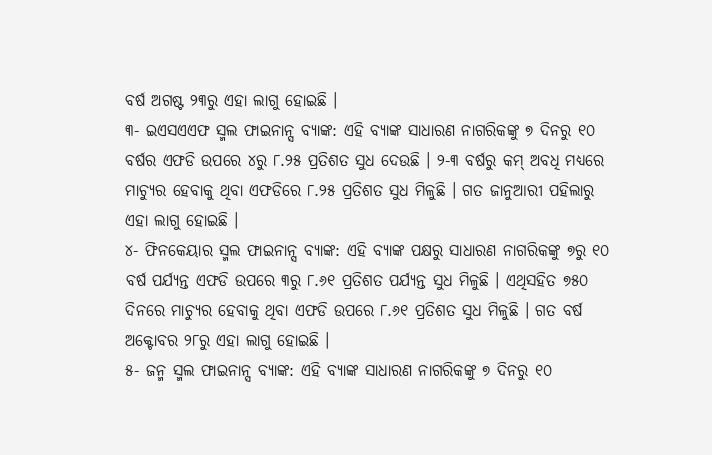ବର୍ଷ ଅଗଷ୍ଟ ୨୩ରୁ ଏହା ଲାଗୁ ହୋଇଛି ।
୩- ଇଏସଏଏଫ ସ୍ମଲ ଫାଇନାନ୍ସ ବ୍ୟାଙ୍କ: ଏହି ବ୍ୟାଙ୍କ ସାଧାରଣ ନାଗରିକଙ୍କୁ ୭ ଦିନରୁ ୧୦ ବର୍ଷର ଏଫଡି ଉପରେ ୪ରୁ ୮.୨୫ ପ୍ରତିଶତ ସୁଧ ଦେଉଛି । ୨-୩ ବର୍ଷରୁ କମ୍ ଅବଧି ମଧ୍ୟରେ ମାଚ୍ୟୁର ହେବାକୁ ଥିବା ଏଫଡିରେ ୮.୨୫ ପ୍ରତିଶତ ସୁଧ ମିଳୁଛି । ଗତ ଜାନୁଆରୀ ପହିଲାରୁ ଏହା ଲାଗୁ ହୋଇଛି ।
୪- ଫିନକେୟାର ସ୍ମଲ ଫାଇନାନ୍ସ ବ୍ୟାଙ୍କ: ଏହି ବ୍ୟାଙ୍କ ପକ୍ଷରୁ ସାଧାରଣ ନାଗରିକଙ୍କୁ ୭ରୁ ୧୦ ବର୍ଷ ପର୍ଯ୍ୟନ୍ତ ଏଫଡି ଉପରେ ୩ରୁ ୮.୬୧ ପ୍ରତିଶତ ପର୍ଯ୍ୟନ୍ତ ସୁଧ ମିଳୁଛି । ଏଥିସହିତ ୭୫୦ ଦିନରେ ମାଚ୍ୟୁର ହେବାକୁ ଥିବା ଏଫଡି ଉପରେ ୮.୬୧ ପ୍ରତିଶତ ସୁଧ ମିଳୁଛି । ଗତ ବର୍ଷ ଅକ୍ଟୋବର ୨୮ରୁ ଏହା ଲାଗୁ ହୋଇଛି ।
୫- ଜନ୍ମ ସ୍ମଲ ଫାଇନାନ୍ସ ବ୍ୟାଙ୍କ: ଏହି ବ୍ୟାଙ୍କ ସାଧାରଣ ନାଗରିକଙ୍କୁ ୭ ଦିନରୁ ୧୦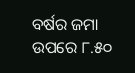ବର୍ଷର ଜମା ଉପରେ ୮.୫୦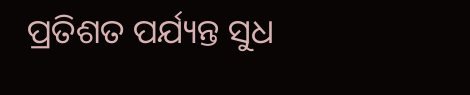ପ୍ରତିଶତ ପର୍ଯ୍ୟନ୍ତ ସୁଧ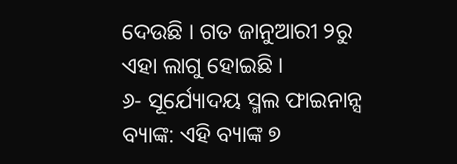ଦେଉଛି । ଗତ ଜାନୁଆରୀ ୨ରୁ ଏହା ଲାଗୁ ହୋଇଛି ।
୬- ସୂର୍ଯ୍ୟୋଦୟ ସ୍ମଲ ଫାଇନାନ୍ସ ବ୍ୟାଙ୍କ: ଏହି ବ୍ୟାଙ୍କ ୭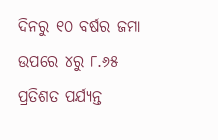ଦିନରୁ ୧୦ ବର୍ଷର ଜମା ଉପରେ ୪ରୁ ୮.୬୫ ପ୍ରତିଶତ ପର୍ଯ୍ୟନ୍ତ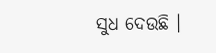ସୁଧ ଦେଉଛି ।